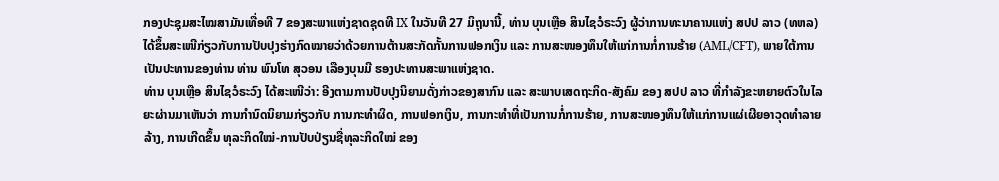ກອງປະຊຸມສະໄໝສາມັນເທື່ອທີ 7 ຂອງສະພາແຫ່ງຊາດຊຸດທີ IX ໃນວັນທີ 27 ມິຖຸນານີ້, ທ່ານ ບຸນເຫຼືອ ສິນໄຊວໍຣະວົງ ຜູ້ວ່າການທະນາຄານແຫ່ງ ສປປ ລາວ (ທຫລ) ໄດ້ຂຶ້ນສະເໜີກ່ຽວກັບການປັບປຸງຮ່າງກົດໝາຍວ່າດ້ວຍການຕ້ານສະກັດກັ້ນການຟອກເງິນ ແລະ ການສະໜອງທຶນໃຫ້ແກ່ການກໍ່ການຮ້າຍ (AML/CFT), ພາຍໃຕ້ການເປັນປະທານຂອງທ່ານ ທ່ານ ພົນໂທ ສຸວອນ ເລືອງບຸນມີ ຮອງປະທານສະພາແຫ່ງຊາດ.
ທ່ານ ບຸນເຫຼືອ ສິນໄຊວໍຣະວົງ ໄດ້ສະເໜີວ່າ: ອີງຕາມການປັບປຸງນິຍາມດັ່ງກ່າວຂອງສາກົນ ແລະ ສະພາບເສດຖະກິດ-ສັງຄົມ ຂອງ ສປປ ລາວ ທີ່ກຳລັງຂະຫຍາຍຕົວໃນໄລຍະຜ່ານມາເຫັນວ່າ ການກຳນົດນິຍາມກ່ຽວກັບ ການກະທໍາຜິດ, ການຟອກເງິນ, ການກະທໍາທີ່ເປັນການກໍ່ການຮ້າຍ, ການສະໜອງທຶນໃຫ້ແກ່ການແຜ່ເຜີຍອາວຸດທໍາລາຍລ້າງ, ການເກີດຂຶ້ນ ທຸລະກິດໃໝ່-ການປັບປ່ຽນຊື່ທຸລະກິດໃໝ່ ຂອງ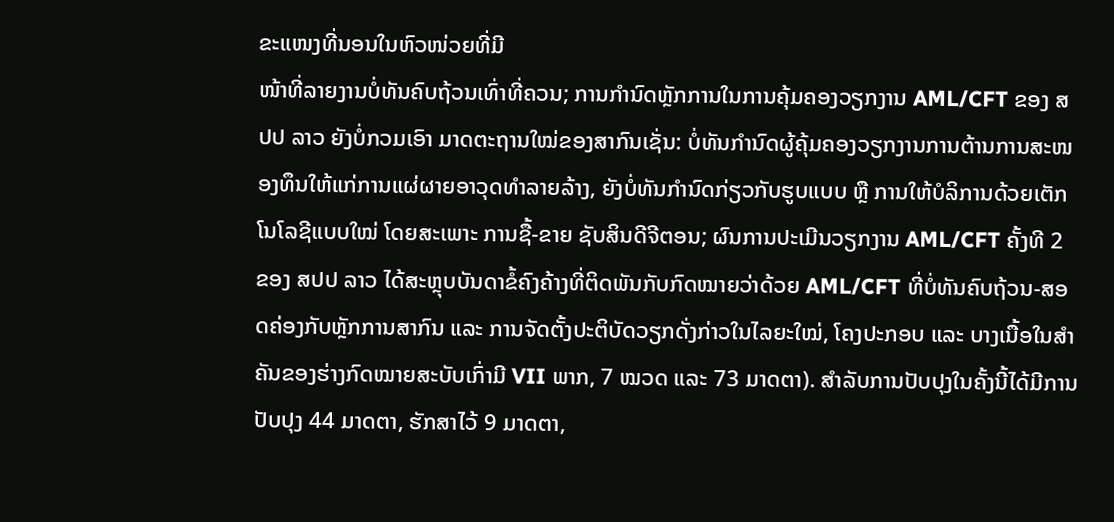ຂະແໜງທີ່ນອນໃນຫົວໜ່ວຍທີ່ມີ
ໜ້າທີ່ລາຍງານບໍ່ທັນຄົບຖ້ວນເທົ່າທີ່ຄວນ; ການກໍານົດຫຼັກການໃນການຄຸ້ມຄອງວຽກງານ AML/CFT ຂອງ ສປປ ລາວ ຍັງບໍ່ກວມເອົາ ມາດຕະຖານໃໝ່ຂອງສາກົນເຊັ່ນ: ບໍ່ທັນກຳນົດຜູ້ຄຸ້ມຄອງວຽກງານການຕ້ານການສະໜອງທຶນໃຫ້ແກ່ການແຜ່ຜາຍອາວຸດທໍາລາຍລ້າງ, ຍັງບໍ່ທັນກຳນົດກ່ຽວກັບຮູບແບບ ຫຼື ການໃຫ້ບໍລິການດ້ວຍເຕັກໂນໂລຊີແບບໃໝ່ ໂດຍສະເພາະ ການຊື້-ຂາຍ ຊັບສິນດີຈີຕອນ; ຜົນການປະເມີນວຽກງານ AML/CFT ຄັ້ງທີ 2 ຂອງ ສປປ ລາວ ໄດ້ສະຫຼຸບບັນດາຂໍ້ຄົງຄ້າງທີ່ຕິດພັນກັບກົດໝາຍວ່າດ້ວຍ AML/CFT ທີ່ບໍ່ທັນຄົບຖ້ວນ-ສອດຄ່ອງກັບຫຼັກການສາກົນ ແລະ ການຈັດຕັ້ງປະຕິບັດວຽກດັ່ງກ່າວໃນໄລຍະໃໝ່, ໂຄງປະກອບ ແລະ ບາງເນື້ອໃນສໍາຄັນຂອງຮ່າງກົດໝາຍສະບັບເກົ່າມີ VII ພາກ, 7 ໝວດ ແລະ 73 ມາດຕາ). ສໍາລັບການປັບປຸງໃນຄັ້ງນີ້ໄດ້ມີການປັບປຸງ 44 ມາດຕາ, ຮັກສາໄວ້ 9 ມາດຕາ,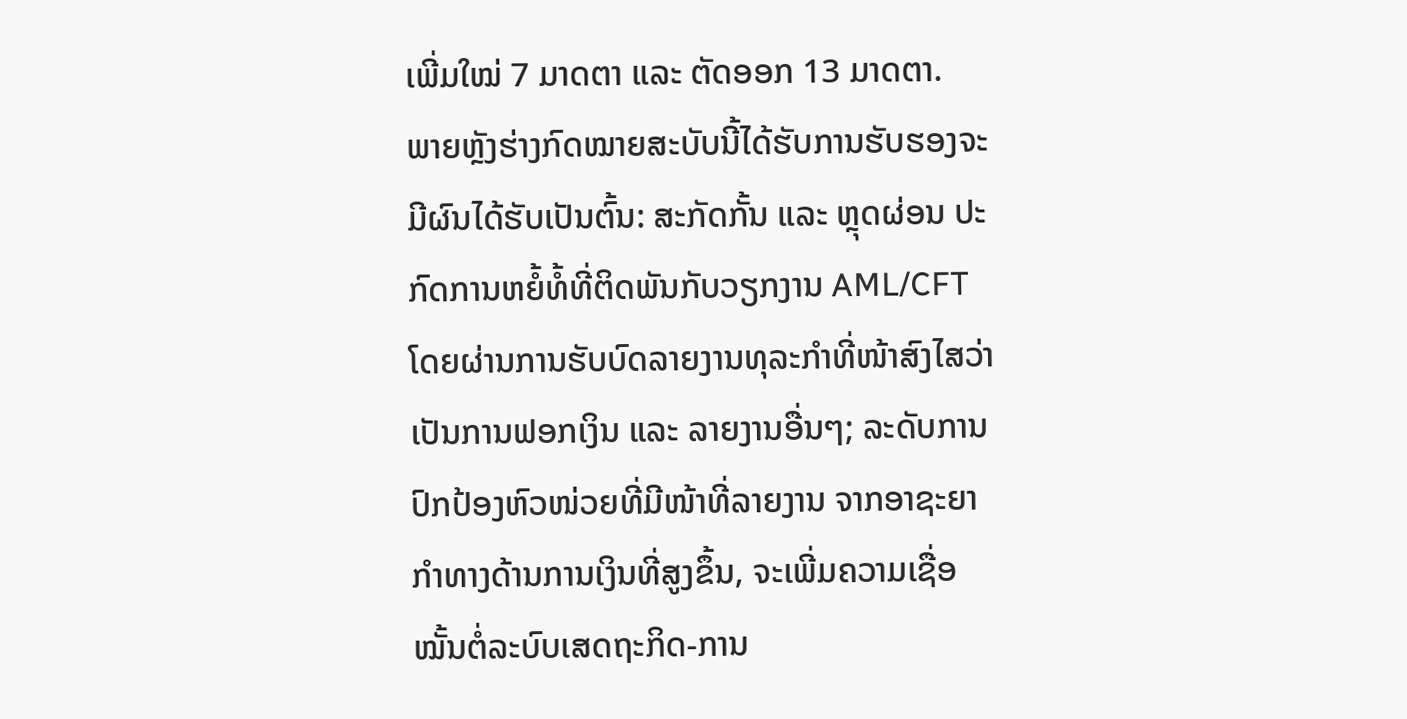ເພີ່ມໃໝ່ 7 ມາດຕາ ແລະ ຕັດອອກ 13 ມາດຕາ.
ພາຍຫຼັງຮ່າງກົດໝາຍສະບັບນີ້ໄດ້ຮັບການຮັບຮອງຈະມີຜົນໄດ້ຮັບເປັນຕົ້ນ: ສະກັດກັ້ນ ແລະ ຫຼຸດຜ່ອນ ປະກົດການຫຍໍ້ທໍ້ທີ່ຕິດພັນກັບວຽກງານ AML/CFT ໂດຍຜ່ານການຮັບບົດລາຍງານທຸລະກຳທີ່ໜ້າສົງໄສວ່າເປັນການຟອກເງິນ ແລະ ລາຍງານອື່ນໆ; ລະດັບການປົກປ້ອງຫົວໜ່ວຍທີ່ມີໜ້າທີ່ລາຍງານ ຈາກອາຊະຍາກຳທາງດ້ານການເງິນທີ່ສູງຂຶ້ນ, ຈະເພີ່ມຄວາມເຊື່ອໝັ້ນຕໍ່ລະບົບເສດຖະກິດ-ການ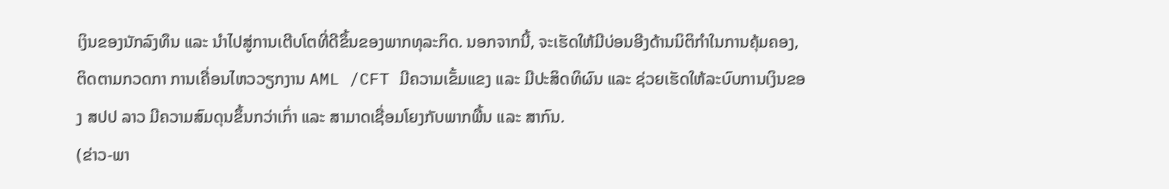ເງິນຂອງນັກລົງທຶນ ແລະ ນໍາໄປສູ່ການເຕີບໂຕທີ່ດີຂຶ້ນຂອງພາກທຸລະກິດ. ນອກຈາກນີ້, ຈະເຮັດໃຫ້ມີບ່ອນອີງດ້ານນິຕິກຳໃນການຄຸ້ມຄອງ, ຕິດຕາມກວດກາ ການເຄື່ອນໄຫວວຽກງານ AML /CFT ມີຄວາມເຂັ້ມແຂງ ແລະ ມີປະສິດທິຜົນ ແລະ ຊ່ວຍເຮັດໃຫ້ລະບົບການເງິນຂອງ ສປປ ລາວ ມີຄວາມສົມດຸນຂຶ້ນກວ່າເກົ່າ ແລະ ສາມາດເຊື່ອມໂຍງກັບພາກພື້ນ ແລະ ສາກົນ.
(ຂ່າວ-ພາ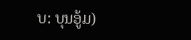ບ: ບຸນອູ້ມ)